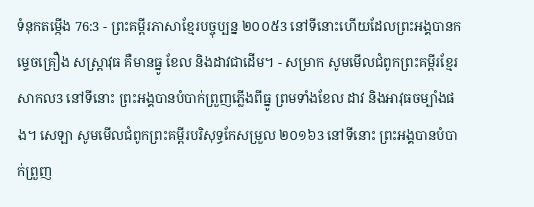ទំនុកតម្កើង 76:3 - ព្រះគម្ពីរភាសាខ្មែរបច្ចុប្បន្ន ២០០៥3 នៅទីនោះហើយដែលព្រះអង្គបានកម្ទេចគ្រឿង សស្ត្រាវុធ គឺមានធ្នូ ខែល និងដាវជាដើម។ - សម្រាក សូមមើលជំពូកព្រះគម្ពីរខ្មែរសាកល3 នៅទីនោះ ព្រះអង្គបានបំបាក់ព្រួញភ្លើងពីធ្នូ ព្រមទាំងខែល ដាវ និងអាវុធចម្បាំងផង។ សេឡា សូមមើលជំពូកព្រះគម្ពីរបរិសុទ្ធកែសម្រួល ២០១៦3 នៅទីនោះ ព្រះអង្គបានបំបាក់ព្រួញ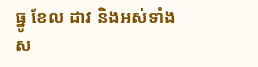ធ្នូ ខែល ដាវ និងអស់ទាំងស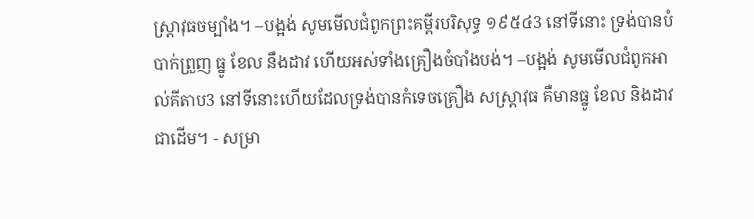ស្ត្រាវុធចម្បាំង។ –បង្អង់ សូមមើលជំពូកព្រះគម្ពីរបរិសុទ្ធ ១៩៥៤3 នៅទីនោះ ទ្រង់បានបំបាក់ព្រួញ ធ្នូ ខែល នឹងដាវ ហើយអស់ទាំងគ្រឿងចំបាំងបង់។ –បង្អង់ សូមមើលជំពូកអាល់គីតាប3 នៅទីនោះហើយដែលទ្រង់បានកំទេចគ្រឿង សស្រ្ដាវុធ គឺមានធ្នូ ខែល និងដាវជាដើម។ - សម្រា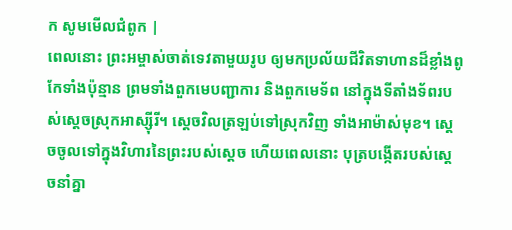ក សូមមើលជំពូក |
ពេលនោះ ព្រះអម្ចាស់ចាត់ទេវតាមួយរូប ឲ្យមកប្រល័យជីវិតទាហានដ៏ខ្លាំងពូកែទាំងប៉ុន្មាន ព្រមទាំងពួកមេបញ្ជាការ និងពួកមេទ័ព នៅក្នុងទីតាំងទ័ពរបស់ស្ដេចស្រុកអាស្ស៊ីរី។ ស្ដេចវិលត្រឡប់ទៅស្រុកវិញ ទាំងអាម៉ាស់មុខ។ ស្ដេចចូលទៅក្នុងវិហារនៃព្រះរបស់ស្ដេច ហើយពេលនោះ បុត្របង្កើតរបស់ស្ដេចនាំគ្នា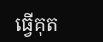ធ្វើគុត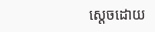ស្ដេចដោយ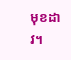មុខដាវ។